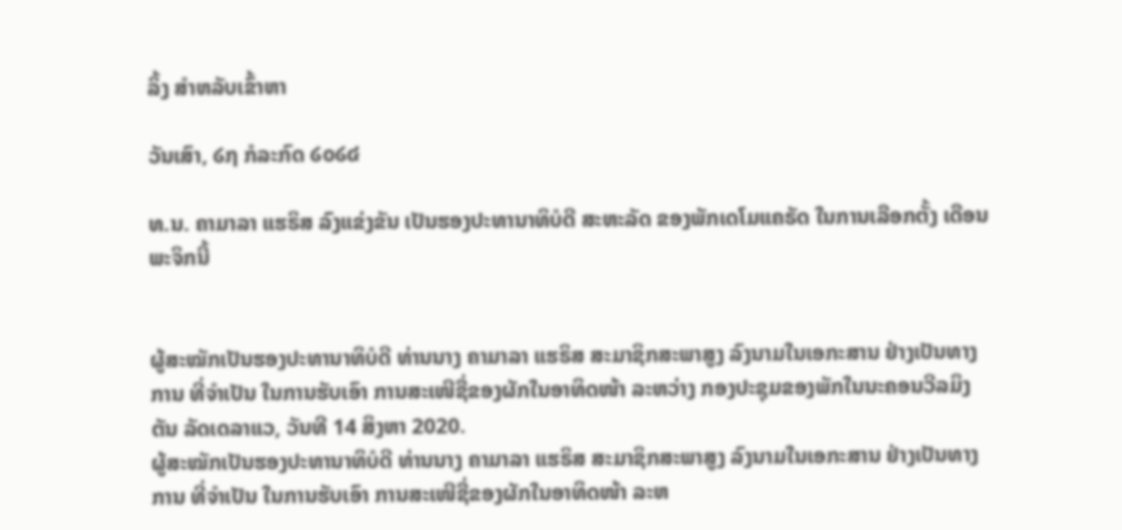ລິ້ງ ສຳຫລັບເຂົ້າຫາ

ວັນເສົາ, ໒໗ ກໍລະກົດ ໒໐໒໔

ທ.ນ. ຄາມາລາ ແຮຣິສ ລົງແຂ່ງຂັນ ເປັນຮອງປະທານາທິບໍດີ ສະຫະລັດ ຂອງພັກເດໂມແຄຣັດ ໃນການເລືອກຕັ້ງ ເດືອນພະຈິກນີ້


ຜູ້ສະໝັກເປັນຮອງປະທານາທິບໍດີ ທ່ານນາງ ຄາມາລາ ແຮຣິສ ສະມາຊິກສະພາສູງ ລົງນາມໃນເອກະສານ ຢ່າງເປັນທາງການ ທີ່ຈຳເປັນ ໃນການຮັບເອົາ ການສະເໜີຊື່ຂອງຜັກໃນອາທິດໜ້າ ລະຫວ່າງ ກອງປະຊຸມຂອງພັກໃນນະຄອນວີລມິງຕັນ ລັດເດລາແວ, ວັນທີ 14 ສິງຫາ 2020.
ຜູ້ສະໝັກເປັນຮອງປະທານາທິບໍດີ ທ່ານນາງ ຄາມາລາ ແຮຣິສ ສະມາຊິກສະພາສູງ ລົງນາມໃນເອກະສານ ຢ່າງເປັນທາງການ ທີ່ຈຳເປັນ ໃນການຮັບເອົາ ການສະເໜີຊື່ຂອງຜັກໃນອາທິດໜ້າ ລະຫ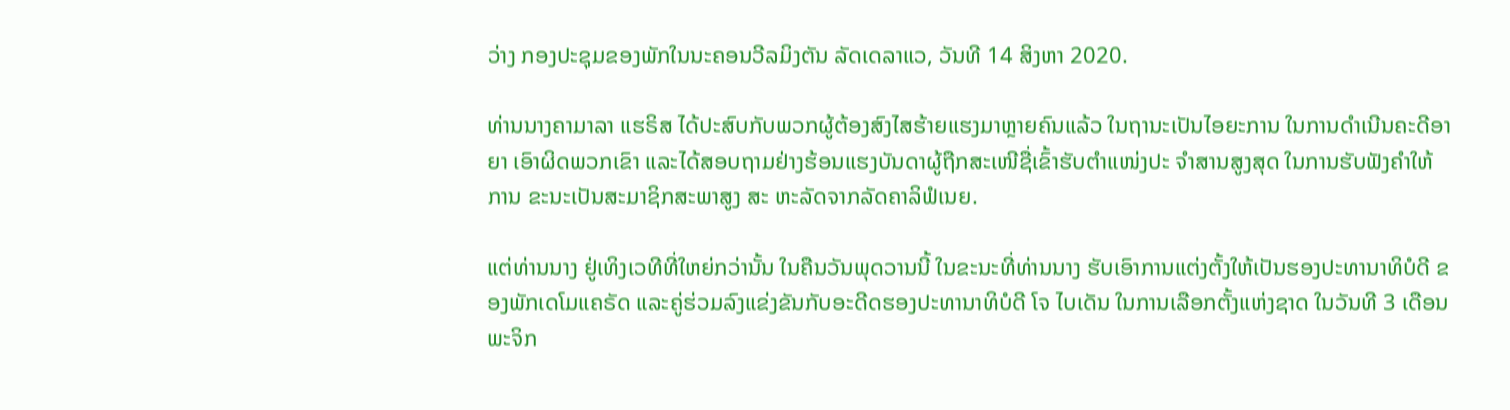ວ່າງ ກອງປະຊຸມຂອງພັກໃນນະຄອນວີລມິງຕັນ ລັດເດລາແວ, ວັນທີ 14 ສິງຫາ 2020.

ທ່ານນາງຄາມາລາ ແຮຣິສ ໄດ້ປະສົບກັບພວກຜູ້ຕ້ອງສົງໄສຮ້າຍແຮງມາຫຼາຍຄົນແລ້ວ ໃນຖານະເປັນໄອຍະການ ໃນການດຳເນີນຄະດີອາຍາ ເອົາຜິດພວກເຂົາ ແລະໄດ້ສອບຖາມຢ່າງຮ້ອນແຮງບັນດາຜູ້ຖືກສະເໜີຊື່ເຂົ້າຮັບຕຳແໜ່ງປະ ຈຳສານສູງສຸດ ໃນການຮັບຟັງຄຳໃຫ້ການ ຂະນະເປັນສະມາຊິກສະພາສູງ ສະ ຫະລັດຈາກລັດຄາລິຟໍເນຍ.

ແຕ່ທ່ານນາງ ຢູ່ເທິງເວທີທີ່ໃຫຍ່ກວ່ານັ້ນ ໃນຄືນວັນພຸດວານນີ້ ໃນຂະນະທີ່ທ່ານນາງ ຮັບເອົາການແຕ່ງຕັ້ງໃຫ້ເປັນຮອງປະທານາທິບໍດີ ຂອງພັກເດໂມແຄຣັດ ແລະຄູ່ຮ່ວມລົງແຂ່ງຂັນກັບອະດີດຮອງປະທານາທິບໍດີ ໂຈ ໄບເດັນ ໃນການເລືອກຕັ້ງແຫ່ງຊາດ ໃນວັນທີ 3 ເດືອນພະຈິກ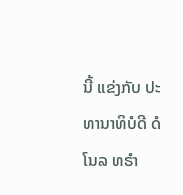ນີ້ ແຂ່ງກັບ ປະທານາທິບໍດີ ດໍໂນລ ທຣຳ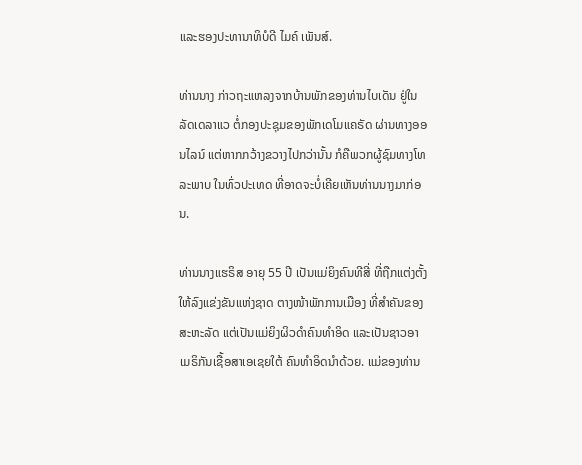ແລະຮອງປະທານາທິບໍດີ ໄມຄ໌ ເພັນສ໌.

ທ່ານນາງ ກ່າວຖະແຫລງຈາກບ້ານພັກຂອງທ່ານໄບເດັນ ຢູ່ໃນລັດເດລາແວ ຕໍ່ກອງປະຊຸມຂອງພັກເດໂມແຄຣັດ ຜ່ານທາງອອນໄລນ໌ ແຕ່ຫາກກວ້າງຂວາງໄປກວ່ານັ້ນ ກໍຄືພວກຜູ້ຊົມທາງໂທລະພາບ ໃນທົ່ວປະເທດ ທີ່ອາດຈະບໍ່ເຄີຍເຫັນທ່ານນາງມາກ່ອນ.

ທ່ານນາງແຮຣິສ ອາຍຸ 55 ປີ ເປັນແມ່ຍິງຄົນທີສີ່ ທີ່ຖືກແຕ່ງຕັ້ງໃຫ້ລົງແຂ່ງຂັນແຫ່ງຊາດ ຕາງໜ້າພັກການເມືອງ ທີ່ສຳຄັນຂອງສະຫະລັດ ແຕ່ເປັນແມ່ຍິງຜິວດຳຄົນທຳອິດ ແລະເປັນຊາວອາເມຣິກັນເຊື້ອສາເອເຊຍໃຕ້ ຄົນທຳອິດນຳດ້ວຍ. ແມ່ຂອງທ່ານ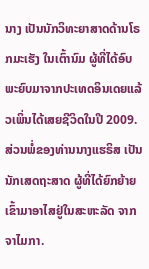ນາງ ເປັນນັກວິທະຍາສາດດ້ານໂຣກມະເຮັງ ໃນເຕົ້ານົມ ຜູ້ທີ່ໄດ້ອົບພະຍົບມາຈາກປະເທດອິນເດຍແລ້ວເພິ່ນໄດ້ເສຍຊີວິດໃນປີ 2009. ສ່ວນພໍ່ຂອງທ່ານນາງແຮຣິສ ເປັນນັກເສດຖະສາດ ຜູ້ທີ່ໄດ້ຍົກຍ້າຍເຂົ້າມາອາໄສຢູ່ໃນສະຫະລັດ ຈາກຈາໄມກາ.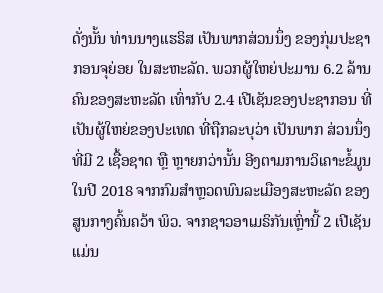ດັ່ງນັ້ນ ທ່ານນາງແຮຣິສ ເປັນພາກສ່ວນນຶ່ງ ຂອງກຸ່ມປະຊາກອນຈຸຍ່ອຍ ໃນສະຫະລັດ. ພວກຜູ້ໃຫຍ່ປະມານ 6.2 ລ້ານຄົນຂອງສະຫະລັດ ເທົ່າກັບ 2.4 ເປີເຊັນຂອງປະຊາກອນ ທີ່ເປັນຜູ້ໃຫຍ່ຂອງປະເທດ ທີ່ຖືກລະບຸວ່າ ເປັນພາກ ສ່ວນນຶ່ງ ທີ່ມີ 2 ເຊື້ອຊາດ ຫຼື ຫຼາຍກວ່ານັ້ນ ອີງຕາມການວິເຄາະຂໍ້ມູນໃນປີ 2018 ຈາກກົມສໍາຫຼວດພົນລະເມືອງສະຫະລັດ ຂອງສູນກາງຄົ້ນຄວ້າ ພິວ. ຈາກຊາວອາເມຣິກັນເຫຼົ່ານີ້ 2 ເປີເຊັນແມ່ນ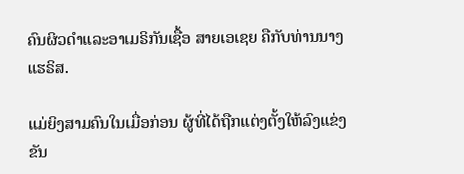ຄົນຜິວດຳແລະອາເມຣິກັນເຊື້ອ ສາຍເອເຊຍ ຄືກັບທ່ານນາງແຮຣິສ.

ແມ່ຍິງສາມຄົນໃນເມື່ອກ່ອນ ຜູ້ທີ່ໄດ້ຖືກແຕ່ງຕັ້ງໃຫ້ລົງແຂ່ງຂັນ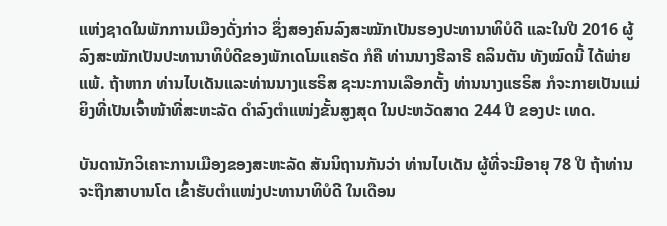ແຫ່ງຊາດໃນພັກການເມືອງດັ່ງກ່າວ ຊຶ່ງສອງຄົນລົງສະໝັກເປັນຮອງປະທານາທິບໍດີ ແລະໃນປີ 2016 ຜູ້ລົງສະໝັກເປັນປະທານາທິບໍດີຂອງພັກເດໂມແຄຣັດ ກໍຄື ທ່ານນາງຮີລາຣີ ຄລິນຕັນ ທັງໝົດນີ້ ໄດ້ພ່າຍແພ້. ຖ້າຫາກ ທ່ານໄບເດັນແລະທ່ານນາງແຮຣິສ ຊະນະການເລືອກຕັ້ງ ທ່ານນາງແຮຣິສ ກໍຈະກາຍເປັນແມ່ຍິງທີ່ເປັນເຈົ້າໜ້າທີ່ສະຫະລັດ ດຳລົງຕຳແໜ່ງຂັ້ນສູງສຸດ ໃນປະຫວັດສາດ 244 ປີ ຂອງປະ ເທດ.

ບັນດານັກວິເຄາະການເມືອງຂອງສະຫະລັດ ສັນນິຖານກັນວ່າ ທ່ານໄບເດັນ ຜູ້ທີ່ຈະມີອາຍຸ 78 ປີ ຖ້າທ່ານຈະຖືກສາບານໂຕ ເຂົ້າຮັບຕຳແໜ່ງປະທານາທິບໍດີ ໃນເດືອນ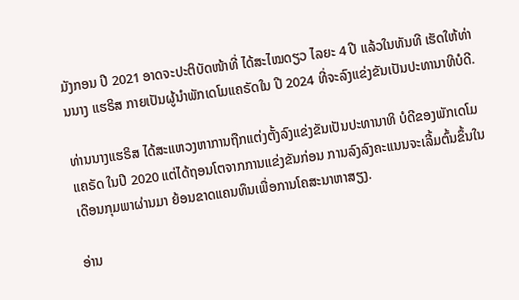ມັງກອນ ປີ 2021 ອາດຈະປະຕິບັດໜ້າທີ່ ໄດ້ສະໄໝດຽວ ໄລຍະ 4 ປີ ແລ້ວໃນທັນທີ ເຮັດໃຫ້ທ່ານນາງ ແຮຣິສ ກາຍເປັນຜູ້ນຳພັກເດໂມແຄຣັດໃນ ປີ 2024 ທີ່ຈະລົງແຂ່ງຂັນເປັນປະທານາທິບໍດີ.

ທ່ານນາງແຮຣິສ ໄດ້ສະແຫວງຫາການຖືກແຕ່ງຕັ້ງລົງແຂ່ງຂັນເປັນປະທານາທິ ບໍດີຂອງພັກເດໂມແຄຣັດ ໃນປີ 2020 ແຕ່ໄດ້ຖອນໂຕຈາກການແຂ່ງຂັນກ່ອນ ການລົງລົງຄະແນນຈະເລີ້ມຕົ້ນຂຶ້ນໃນເດືອນກຸມພາຜ່ານມາ ຍ້ອນຂາດແຄນທຶນເພື່ອການໂຄສະນາຫາສຽງ.

ອ່ານ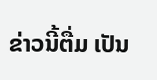ຂ່າວນີ້ຕື່ມ ເປັນ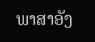ພາສາອັງ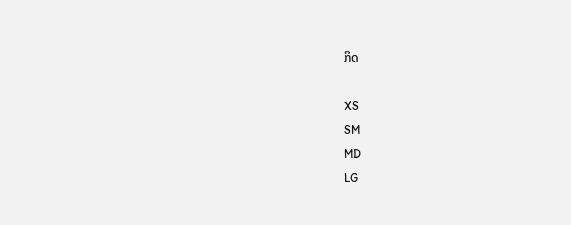ກິດ

XS
SM
MD
LG